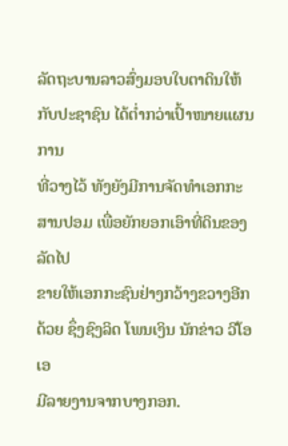ລັດຖະບານລາວສົ່ງມອບໃບຕາດິນໃຫ້ກັບປະຊາຊົນ ໄດ້ຕ່ຳກວ່າເປົ້າໜາຍແຜນການ
ທີ່ວາງໄວ້ ທັງຍັງມີການຈັດທຳເອກກະສານປອມ ເພື່ອຍັກຍອກເອົາທີ່ດິນຂອງລັດໄປ
ຂາຍໃຫ້ເອກກະຊົນຢ່າງກວ້າງຂວາງອີກດ້ວຍ ຊຶ່ງຊົງລິດ ໂພນເງິນ ນັກຂ່າວ ວີໂອເອ
ມີລາຍງານຈາກບາງກອກ.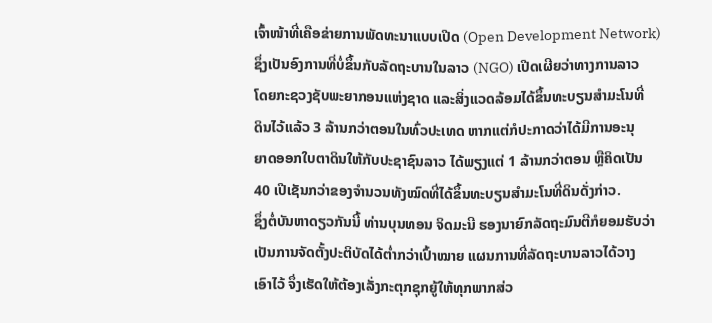ເຈົ້າໜ້າທີ່ເຄືອຂ່າຍການພັດທະນາແບບເປີດ (Open Development Network)
ຊຶ່ງເປັນອົງການທີ່ບໍ່ຂຶ້ນກັບລັດຖະບານໃນລາວ (NGO) ເປີດເຜີຍວ່າທາງການລາວ
ໂດຍກະຊວງຊັບພະຍາກອນແຫ່ງຊາດ ແລະສິ່ງແວດລ້ອມໄດ້ຂຶ້ນທະບຽນສຳມະໂນທີ່
ດິນໄວ້ແລ້ວ 3 ລ້ານກວ່າຕອນໃນທົ່ວປະເທດ ຫາກແຕ່ກໍປະກາດວ່າໄດ້ມີການອະນຸ
ຍາດອອກໃບຕາດິນໃຫ້ກັບປະຊາຊົນລາວ ໄດ້ພຽງແຕ່ 1 ລ້ານກວ່າຕອນ ຫຼືຄິດເປັນ
40 ເປີເຊັນກວ່າຂອງຈຳນວນທັງໝົດທີ່ໄດ້ຂຶ້ນທະບຽນສຳມະໂນທີ່ດິນດັ່ງກ່າວ.
ຊຶ່ງຕໍ່ບັນຫາດຽວກັນນີ້ ທ່ານບຸນທອນ ຈິດມະນີ ຮອງນາຍົກລັດຖະມົນຕີກໍຍອມຮັບວ່າ
ເປັນການຈັດຕັ້ງປະຕິບັດໄດ້ຕ່ຳກວ່າເປົ້າໝາຍ ແຜນການທີ່ລັດຖະບານລາວໄດ້ວາງ
ເອົາໄວ້ ຈຶ່ງເຮັດໃຫ້ຕ້ອງເລັ່ງກະຕຸກຊຸກຍູ້ໃຫ້ທຸກພາກສ່ວ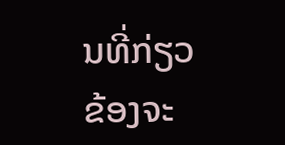ນທີ່ກ່ຽວຂ້ອງຈະ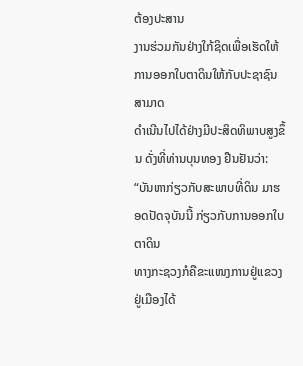ຕ້ອງປະສານ
ງານຮ່ວມກັນຢ່າງໃກ້ຊິດເພື່ອເຮັດໃຫ້ການອອກໃບຕາດິນໃຫ້ກັບປະຊາຊົນສາມາດ
ດຳເນີນໄປໄດ້ຢ່າງມີປະສິດທິພາບສູງຂຶ້ນ ດັ່ງທີ່ທ່ານບຸນທອງ ຢືນຢັນວ່າ:
“ບັນຫາກ່ຽວກັບສະພາບທີ່ດິນ ມາຮອດປັດຈຸບັນນີ້ ກ່ຽວກັບການອອກໃບຕາດິນ
ທາງກະຊວງກໍຄືຂະແໜງການຢູ່ແຂວງ ຢູ່ເມືອງໄດ້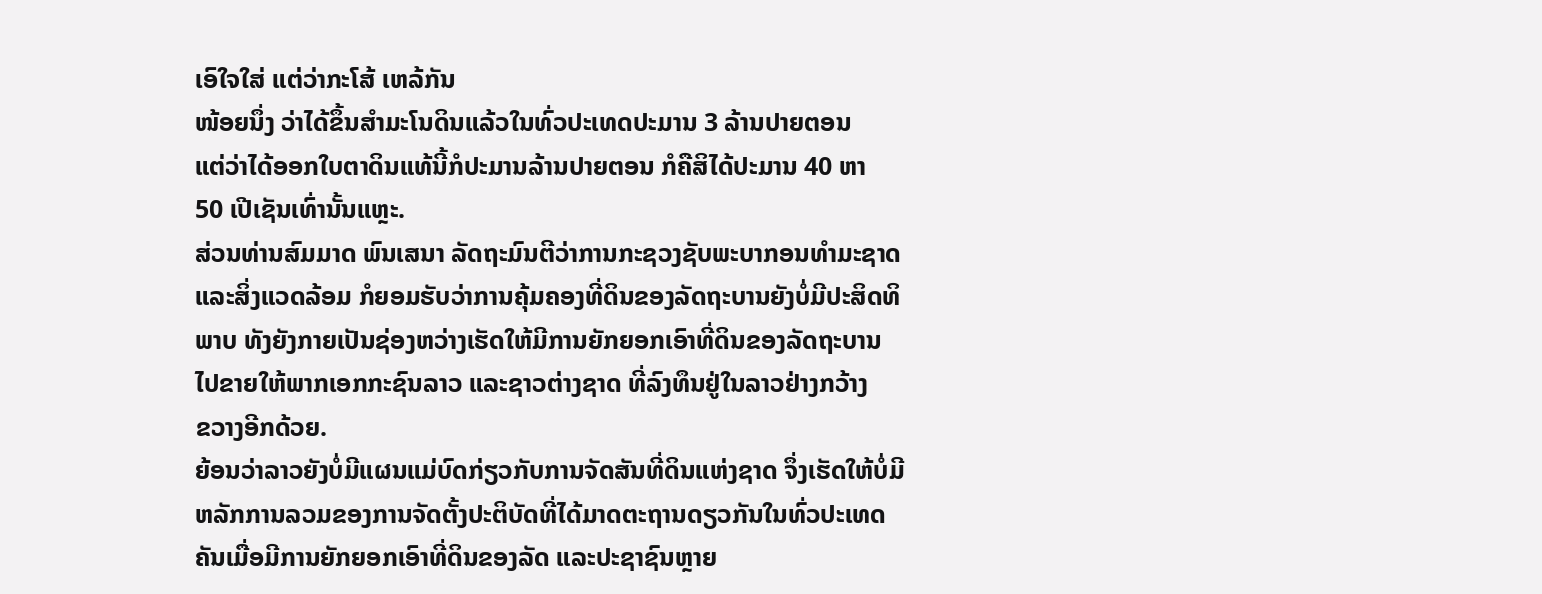ເອົໃຈໃສ່ ແຕ່ວ່າກະໂສ້ ເຫລ້ກັນ
ໜ້ອຍນຶ່ງ ວ່າໄດ້ຂຶ້ນສຳມະໂນດິນແລ້ວໃນທົ່ວປະເທດປະມານ 3 ລ້ານປາຍຕອນ
ແຕ່ວ່າໄດ້ອອກໃບຕາດິນແທ້ນີ້ກໍປະມານລ້ານປາຍຕອນ ກໍຄືສິໄດ້ປະມານ 40 ຫາ
50 ເປີເຊັນເທົ່ານັ້ນແຫຼະ.
ສ່ວນທ່ານສົມມາດ ພົນເສນາ ລັດຖະມົນຕີວ່າການກະຊວງຊັບພະບາກອນທຳມະຊາດ
ແລະສິ່ງແວດລ້ອມ ກໍຍອມຮັບວ່າການຄຸ້ມຄອງທີ່ດິນຂອງລັດຖະບານຍັງບໍ່ມີປະສິດທິ
ພາບ ທັງຍັງກາຍເປັນຊ່ອງຫວ່າງເຮັດໃຫ້ມີການຍັກຍອກເອົາທີ່ດິນຂອງລັດຖະບານ
ໄປຂາຍໃຫ້ພາກເອກກະຊົນລາວ ແລະຊາວຕ່າງຊາດ ທີ່ລົງທຶນຢູ່ໃນລາວຢ່າງກວ້າງ
ຂວາງອີກດ້ວຍ.
ຍ້ອນວ່າລາວຍັງບໍ່ມີແຜນແມ່ບົດກ່ຽວກັບການຈັດສັນທີ່ດິນແຫ່ງຊາດ ຈຶ່ງເຮັດໃຫ້ບໍ່ມີ
ຫລັກການລວມຂອງການຈັດຕັ້ງປະຕິບັດທີ່ໄດ້ມາດຕະຖານດຽວກັນໃນທົ່ວປະເທດ
ຄັນເມື່ອມີການຍັກຍອກເອົາທີ່ດິນຂອງລັດ ແລະປະຊາຊົນຫຼາຍ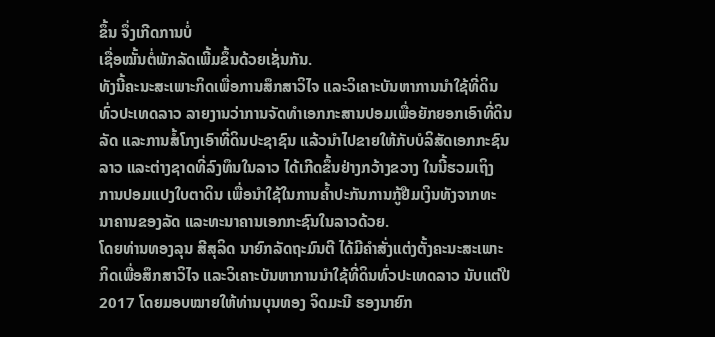ຂຶ້ນ ຈຶ່ງເກີດການບໍ່
ເຊື່ອໝັ້ນຕໍ່ພັກລັດເພີ້ມຂຶ້ນດ້ວຍເຊັ່ນກັນ.
ທັງນີ້ຄະນະສະເພາະກິດເພື່ອການສຶກສາວິໄຈ ແລະວິເຄາະບັນຫາການນຳໃຊ້ທີ່ດິນ
ທົ່ວປະເທດລາວ ລາຍງານວ່າການຈັດທຳເອກກະສານປອມເພື່ອຍັກຍອກເອົາທີ່ດິນ
ລັດ ແລະການສໍ້ໂກງເອົາທີ່ດິນປະຊາຊົນ ແລ້ວນຳໄປຂາຍໃຫ້ກັບບໍລິສັດເອກກະຊົນ
ລາວ ແລະຕ່າງຊາດທີ່ລົງທຶນໃນລາວ ໄດ້ເກີດຂຶ້ນຢ່າງກວ້າງຂວາງ ໃນນີ້ຮວມເຖິງ
ການປອມແປງໃບຕາດິນ ເພື່ອນຳໃຊ້ໃນການຄ້ຳປະກັນການກູ້ຢືມເງິນທັງຈາກທະ
ນາຄານຂອງລັດ ແລະທະນາຄານເອກກະຊົນໃນລາວດ້ວຍ.
ໂດຍທ່ານທອງລຸນ ສີສຸລິດ ນາຍົກລັດຖະມົນຕີ ໄດ້ມີຄຳສັ່ງແຕ່ງຕັ້ງຄະນະສະເພາະ
ກິດເພື່ອສຶກສາວິໄຈ ແລະວິເຄາະບັນຫາການນຳໃຊ້ທີ່ດິນທົ່ວປະເທດລາວ ນັບແຕ່ປີ
2017 ໂດຍມອບໝາຍໃຫ້ທ່ານບຸນທອງ ຈິດມະນີ ຮອງນາຍົກ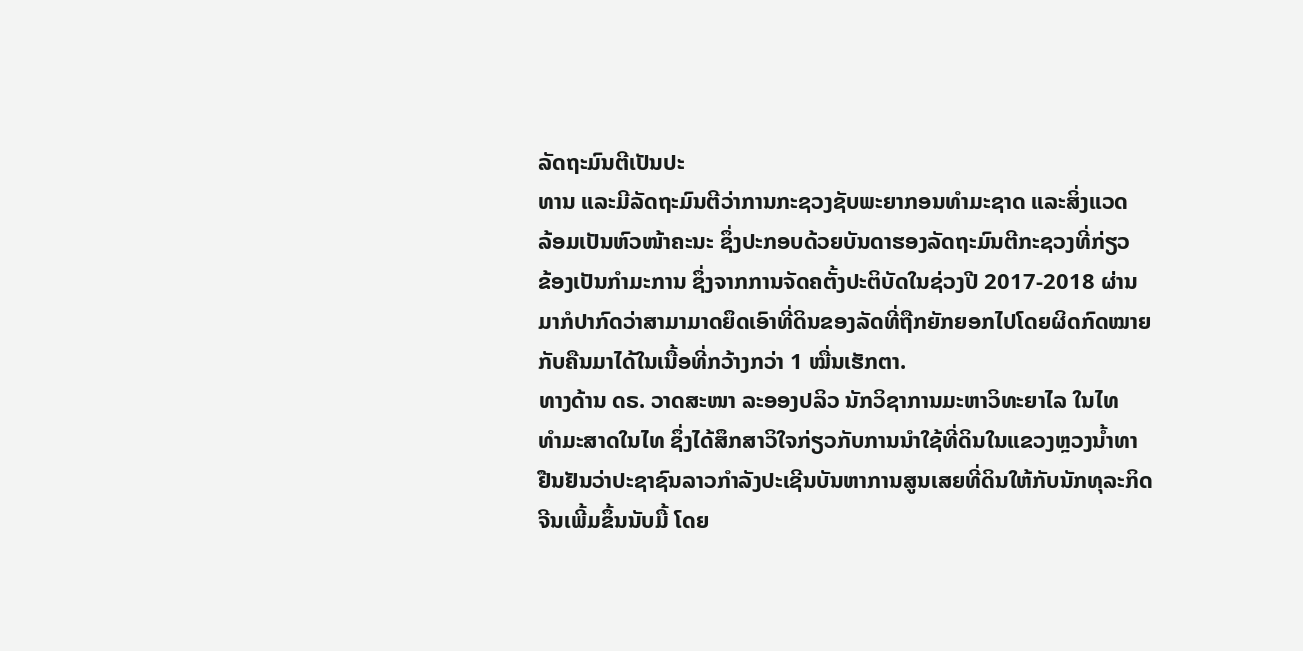ລັດຖະມົນຕີເປັນປະ
ທານ ແລະມີລັດຖະມົນຕີວ່າການກະຊວງຊັບພະຍາກອນທຳມະຊາດ ແລະສິ່ງແວດ
ລ້ອມເປັນຫົວໜ້າຄະນະ ຊຶ່ງປະກອບດ້ວຍບັນດາຮອງລັດຖະມົນຕີກະຊວງທີ່ກ່ຽວ
ຂ້ອງເປັນກຳມະການ ຊຶ່ງຈາກການຈັດຄຕັ້ງປະຕິບັດໃນຊ່ວງປີ 2017-2018 ຜ່ານ
ມາກໍປາກົດວ່າສາມາມາດຍຶດເອົາທີ່ດິນຂອງລັດທີ່ຖືກຍັກຍອກໄປໂດຍຜິດກົດໝາຍ
ກັບຄືນມາໄດ້ໃນເນື້ອທີ່ກວ້າງກວ່າ 1 ໝື່ນເຮັກຕາ.
ທາງດ້ານ ດຣ. ວາດສະໜາ ລະອອງປລິວ ນັກວິຊາການມະຫາວິທະຍາໄລ ໃນໄທ
ທຳມະສາດໃນໄທ ຊຶ່ງໄດ້ສຶກສາວິໃຈກ່ຽວກັບການນຳໃຊ້ທີ່ດິນໃນແຂວງຫຼວງນໍ້າທາ
ຢືນຢັນວ່າປະຊາຊົນລາວກຳລັງປະເຊີນບັນຫາການສູນເສຍທີ່ດິນໃຫ້ກັບນັກທຸລະກິດ
ຈີນເພີ້ມຂຶ້ນນັບມື້ ໂດຍ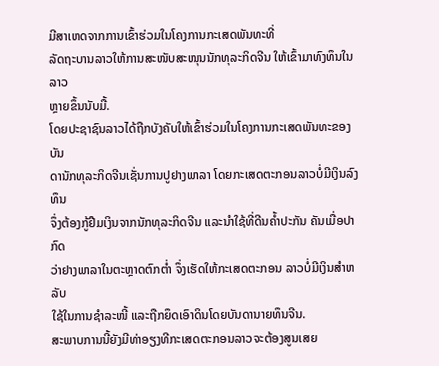ມີສາເຫດຈາກການເຂົ້າຮ່ວມໃນໂຄງການກະເສດພັນທະທີ່
ລັດຖະບານລາວໃຫ້ການສະໜັບສະໜຸນນັກທຸລະກິດຈີນ ໃຫ້ເຂົ້າມາທົງທຶນໃນລາວ
ຫຼາຍຂຶ້ນນັບມື້.
ໂດຍປະຊາຊົນລາວໄດ້ຖືກບັງຄັບໃຫ້ເຂົ້າຮ່ວມໃນໂຄງການກະເສດພັນທະຂອງບັນ
ດານັກທຸລະກິດຈີນເຊັ່ນການປູຢາງພາລາ ໂດຍກະເສດຕະກອນລາວບໍ່ມີເງິນລົງທຶນ
ຈຶ່ງຕ້ອງກູ້ຢືມເງິນຈາກນັກທຸລະກິດຈີນ ແລະນຳໃຊ້ທີ່ດີນຄ້ຳປະກັນ ຄັນເມື່ອປາກົດ
ວ່າຢາງພາລາໃນຕະຫຼາດຕົກຕ່ຳ ຈຶ່ງເຮັດໃຫ້ກະເສດຕະກອນ ລາວບໍ່ມີເງິນສຳຫລັບ
ໃຊ້ໃນການຊຳລະໜີ້ ແລະຖືກຍຶດເອົາດິນໂດຍບັນດານາຍທຶນຈີນ.
ສະພາບການນີ້ຍັງມີທ່າອຽງທີກະເສດຕະກອນລາວຈະຕ້ອງສູນເສຍ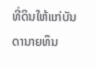ທີ່ດິນໃຫ້ແກ່ບັນ
ດານາຍທຶນ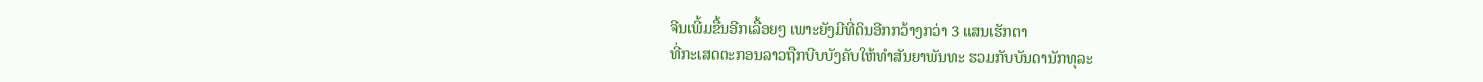ຈີນເພີ້ມຂື້ນອີກເລື້ອຍໆ ເພາະຍັງມີທີ່ດິນອີກກວ້າງກວ່າ 3 ແສນເຮັກຕາ
ທີ່ກະເສດຕະກອນລາວຖືກບີບບັງຄັບໃຫ້ທຳສັນຍາພັນທະ ຮວມກັບບັນດານັກທຸລະ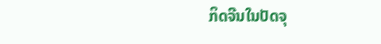ກິດຈີນໃນປັດຈຸ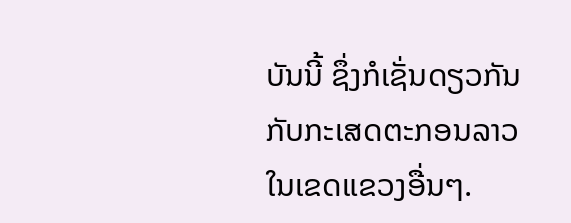ບັນນີ້ ຊຶ່ງກໍເຊັ່ນດຽວກັນກັບກະເສດຕະກອນລາວໃນເຂດແຂວງອື່ນໆ.